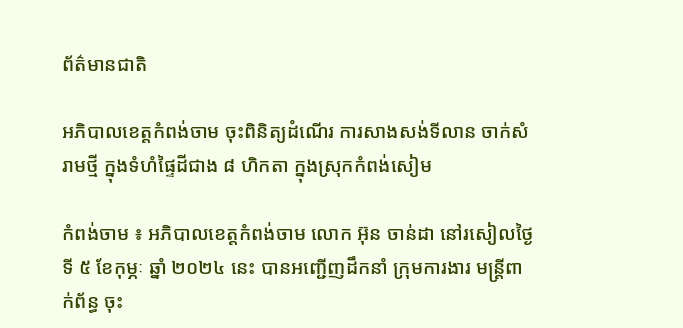ព័ត៌មានជាតិ

អភិបាលខេត្តកំពង់ចាម ចុះពិនិត្យដំណើរ ការសាងសង់ទីលាន ចាក់សំរាមថ្មី ក្នុងទំហំផ្ទៃដីជាង ៨ ហិកតា ក្នុងស្រុកកំពង់សៀម

កំពង់ចាម ៖ អភិបាលខេត្តកំពង់ចាម លោក អ៊ុន ចាន់ដា នៅរសៀលថ្ងៃទី ៥ ខែកុម្ភៈ ឆ្នាំ ២០២៤ នេះ បានអញ្ជើញដឹកនាំ ក្រុមការងារ មន្ត្រីពាក់ព័ន្ធ ចុះ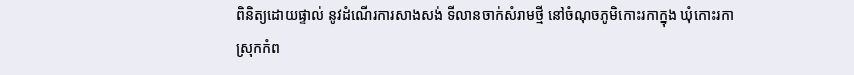ពិនិត្យដោយផ្ទាល់ នូវដំណើរការសាងសង់ ទីលានចាក់សំរាមថ្មី នៅចំណុចភូមិកោះរកាក្នុង ឃុំកោះរកា ស្រុកកំព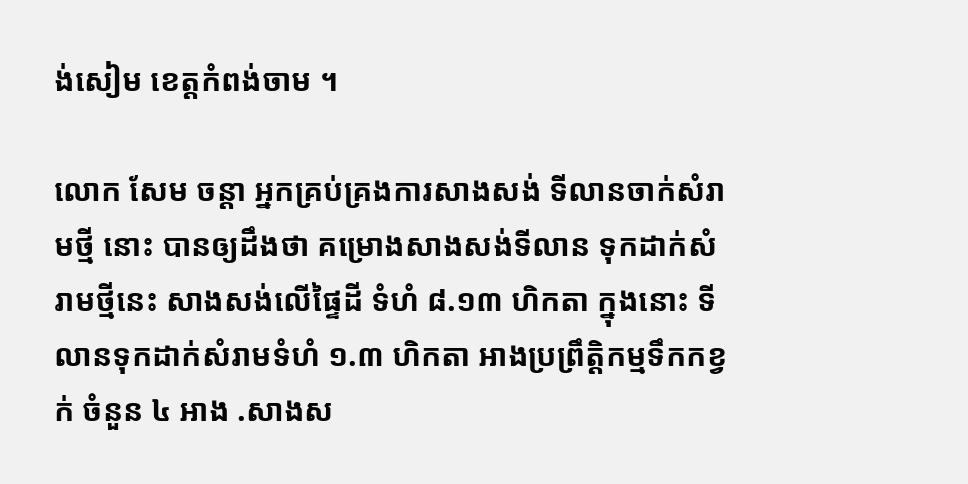ង់សៀម ខេត្តកំពង់ចាម ។

លោក សែម ចន្តា អ្នកគ្រប់គ្រងការសាងសង់ ទីលានចាក់សំរាមថ្មី នោះ បានឲ្យដឹងថា គម្រោងសាងសង់ទីលាន ទុកដាក់សំរាមថ្មីនេះ សាងសង់លើផ្ទៃដី ទំហំ ៨.១៣ ហិកតា ក្នុងនោះ ទីលានទុកដាក់សំរាមទំហំ ១.៣ ហិកតា អាងប្រព្រឹត្តិកម្មទឹកកខ្វក់ ចំនួន ៤ អាង .សាងស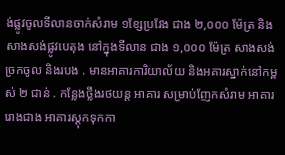ង់ផ្លូវចូលទីលានចាក់សំរាម ១ខ្សែប្រវែង ជាង ២,០០០ ម៉ែត្រ និង សាងសង់ផ្លូវបេតុង នៅក្នុងទីលាន ជាង ១,០០០ ម៉ែត្រ សាងសង់ច្រកចូល និងរបង . មានអាគារការិយាល័យ និងអគារស្នាក់នៅកម្ពស់ ២ ជាន់ . កន្លែងថ្លឹងរថយន្ត អាគារ សម្រាប់ញែកសំរាម អាគាររោងជាង អាគារស្តុកទុកកា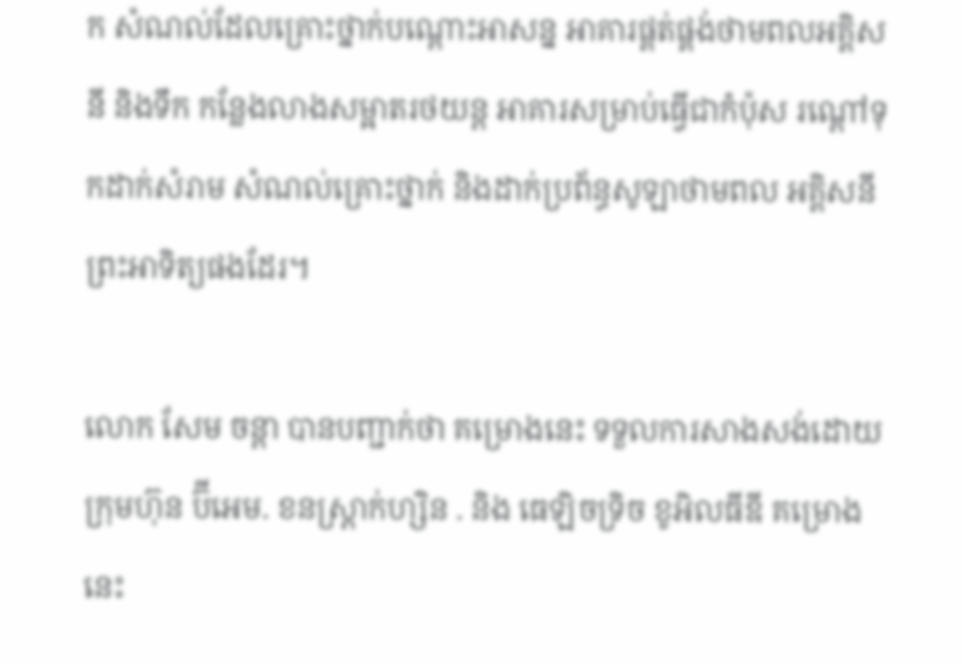ក សំណល់ដែលគ្រោះថ្នាក់បណ្ដោះអាសន្ន អាគារផ្គត់ផ្គង់ថាមពលអគ្គិសនី និងទឹក កន្លែងលាងសម្អាតរថយន្ត អាគារសម្រាប់ធ្វើជាកំប៉ុស រណ្ដៅទុកដាក់សំរាម សំណល់គ្រោះថ្នាក់ និងដាក់ប្រព័ន្ធសូឡាថាមពល អគ្គិសនីព្រះអាទិត្យផងដែរ។

លោក សែម ចន្តា បានបញ្ជាក់ថា គម្រោងនេះ ទទួលការសាងសង់ដោយក្រុមហ៊ុន ប៊ីអេម. ខនស្ត្រាក់ហ្សិន . និង ធេឡិចទ្រិច ខូអិលធីឌី គម្រោងនេះ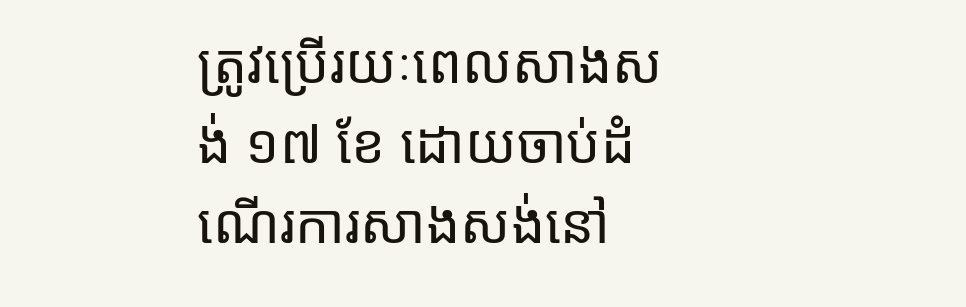ត្រូវប្រើរយៈពេលសាងសង់ ១៧ ខែ ដោយចាប់ដំណើរការសាងសង់នៅ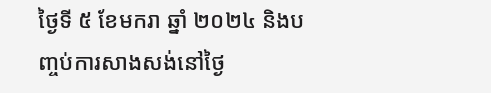ថ្ងៃទី ៥ ខែមករា ឆ្នាំ ២០២៤ និងបញ្ចប់ការសាងសង់នៅថ្ងៃ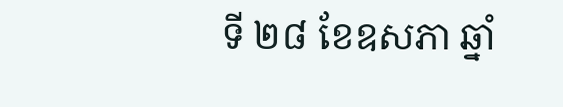ទី ២៨ ខែឧសភា ឆ្នាំ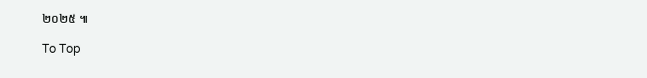២០២៥ ៕

To Top